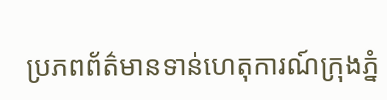ប្រភពព័ត៌មានទាន់ហេតុការណ៍ក្រុងភ្នំ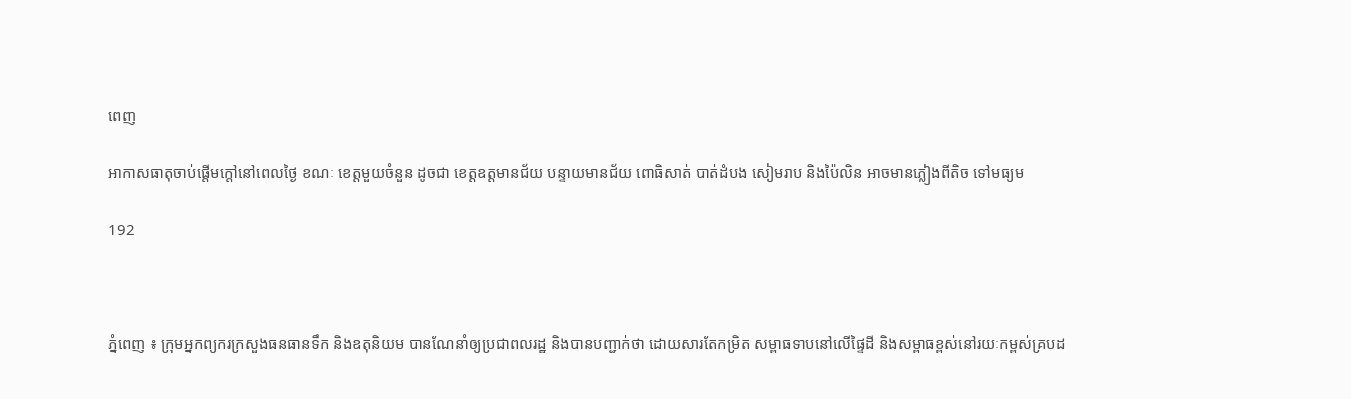ពេញ

អាកាសធាតុចាប់ផ្តើមក្តៅនៅពេលថ្ងៃ ខណៈ ខេត្ដមួយចំនួន ដូចជា ខេត្ដឧត្ដមានជ័យ បន្ទាយមានជ័យ ពោធិសាត់ បាត់ដំបង សៀមរាប និងប៉ៃលិន អាចមានភ្លៀងពីតិច ទៅមធ្យម

192



ភ្នំពេញ ៖ ក្រុមអ្នកព្យករក្រសួងធនធានទឹក និងឧតុនិយម បានណែនាំឲ្យប្រជាពលរដ្ឋ និងបានបញ្ជាក់ថា ដោយសារតែកម្រិត សម្ពាធទាបនៅលើផ្ទៃដី និងសម្ពាធខ្ពស់នៅរយៈកម្ពស់គ្របដ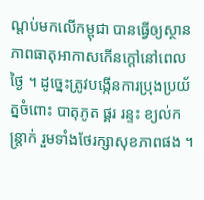ណ្តប់មកលើកម្ពុជា បានធ្វើឲ្យស្ថានភាពធាតុអាកាសកើនក្ដៅនៅពេលថ្ងៃ ។ ដូច្នេះត្រូវបង្កើនការប្រុងប្រយ័ត្នចំពោះ បាតុភូត ផ្គរ រន្ទះ ខ្យល់កន្ត្រាក់ រួមទាំងថែរក្សាសុខភាពផង ។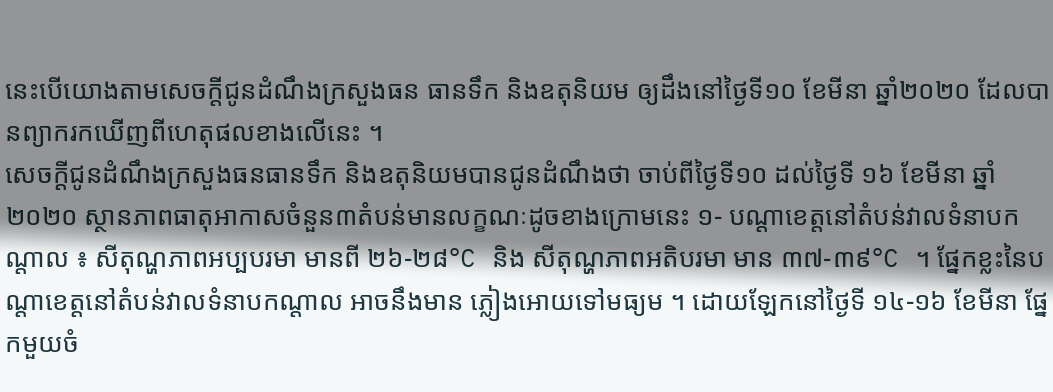នេះបើយោងតាមសេចក្តីជូនដំណឹងក្រសួងធន ធានទឹក និងឧតុនិយម ឲ្យដឹងនៅថ្ងៃទី១០ ខែមីនា ឆ្នាំ២០២០ ដែលបានព្យាករកឃើញពីហេតុផលខាងលើនេះ ។
សេចក្តីជូនដំណឹងក្រសួងធនធានទឹក និងឧតុនិយមបានជូនដំណឹងថា ចាប់ពីថ្ងៃទី១០ ដល់ថ្ងៃទី ១៦ ខែមីនា ឆ្នាំ២០២០ ស្ថានភាពធាតុអាកាសចំនួន៣តំបន់មានលក្ខណៈដូចខាងក្រោមនេះ ១- បណ្តាខេត្តនៅតំបន់វាលទំនាបកណ្តាល ៖ សីតុណ្ហភាពអប្បបរមា មានពី ២៦-២៨°C និង សីតុណ្ហភាពអតិបរមា មាន ៣៧-៣៩°C ។ ផ្នែកខ្លះនៃបណ្តាខេត្តនៅតំបន់វាលទំនាបកណ្តាល អាចនឹងមាន ភ្លៀងអោយទៅមធ្យម ។ ដោយឡែកនៅថ្ងៃទី ១៤-១៦ ខែមីនា ផ្នែកមួយចំ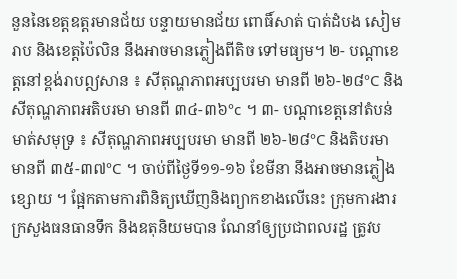នួននៃខេត្តឧត្តរមានជ័យ បន្ទាយមានជ័យ ពោធិ៍សាត់ បាត់ដំបង សៀមរាប និងខេត្តប៉ៃលិន នឹងអាចមានភ្លៀងពីតិច ទៅមធ្យម។ ២- បណ្តាខេត្តនៅខ្ពង់រាបឦសាន ៖ សីតុណ្ហភាពអប្បបរមា មានពី ២៦-២៨°C និង សីតុណ្ហភាពអតិបរមា មានពី ៣៤-៣៦°c ។ ៣- បណ្តាខេត្តនៅតំបន់មាត់សមុទ្រ ៖ សីតុណ្ហភាពអប្បបរមា មានពី ២៦-២៨°C និងតិបរមា មានពី ៣៥-៣៧°C ។ ចាប់ពីថ្ងៃទី១១-១៦ ខែមីនា នឹងអាចមានភ្លៀងខ្សោយ ។ ផ្អែកតាមការពិនិត្យឃើញនិងព្យាកខាងលើនេះ ក្រុមការងារក្រសួងធនធានទឹក និងឧតុនិយមបាន ណែនាំឲ្យប្រជាពលរដ្ឋ ត្រូវប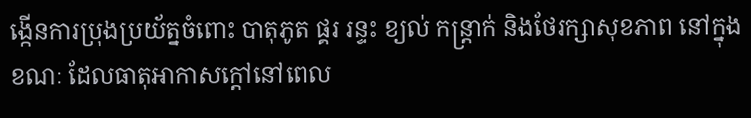ង្កើនការប្រុងប្រយ័ត្នចំពោះ បាតុភូត ផ្គរ រន្ទះ ខ្យល់ កន្ត្រាក់ និងថែរក្សាសុខភាព នៅក្នុងខណៈ ដែលធាតុអាកាសក្តៅនៅពេល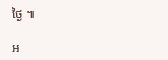ថ្ងៃ ៕

អ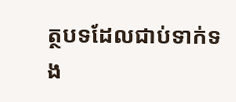ត្ថបទដែលជាប់ទាក់ទង